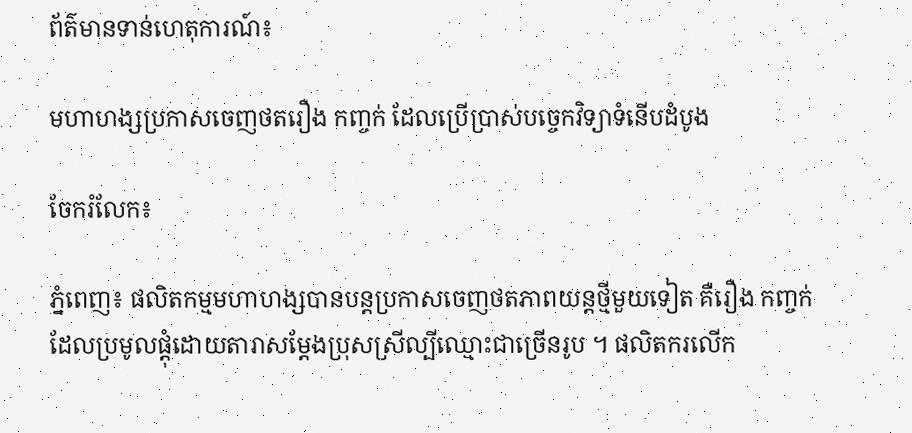ព័ត៌មានទាន់ហេតុការណ៍៖

មហាហង្សប្រកាសចេញថតរឿង កញ្ចក់ ដែលប្រើប្រាស់បច្ចេកវិទ្យាទំនើបដំបូង

ចែករំលែក៖

ភ្នំពេញ៖ ផលិតកម្មមហាហង្សបានបន្តប្រកាសចេញថតភាពយន្តថ្មីមួយទៀត គឺរឿង កញ្ចក់ ដែលប្រមូលផ្តុំដោយតារាសម្តែងប្រុសស្រីល្បីឈ្មោះជាច្រើនរូប ។ ផលិតករលើក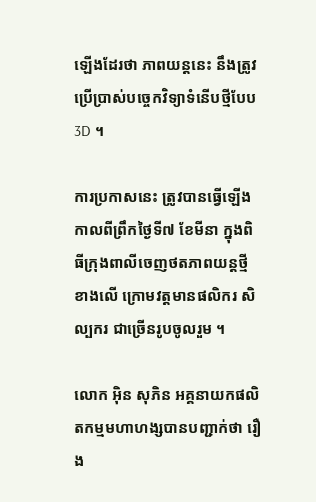ឡើងដែរថា ភាពយន្តនេះ នឹងត្រូវប្រើប្រាស់បច្ចេកវិទ្យាទំនើបថ្មីបែប3D ។

ការប្រកាសនេះ ត្រូវបានធ្វើឡើងកាលពីព្រឹកថ្ងៃទី៧ ខែមីនា ក្នុងពិធីក្រុងពាលីចេញថតភាពយន្តថ្មីខាងលើ ក្រោមវត្តមានផលិករ សិល្បករ ជាច្រើនរូបចូលរួម ។

លោក អ៊ិន សុភិន អគ្គនាយកផលិតកម្មមហាហង្សបានបញ្ជាក់ថា រឿង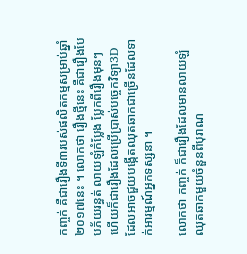កញ្ចក់ គឺជារឿងទី៣របស់ផលិតកម្មសម្រាប់ឆ្នាំ២០១៧នេះ ។ លោកថា រឿងថ្មីនេះ គឺជារឿងបែបភ័យរន្ធត់ លាយឡំកំប្លែង ប្លែកពីរឿងមុនៗ ហើយក៏ជារឿងដែលប្រើប្រាស់បច្ចេកវិទ្យា3D ដែលអាចជួយបង្កើតឈុតឆាកជាច្រើនដែលទាក់អារម្មណ៍អ្នកទស្សនា ។

លោកថា កញ្ចក់ ក៏ជារឿងដែលមានលាយឡំឈុតឆាកមួយចំនួនពីបុរាណ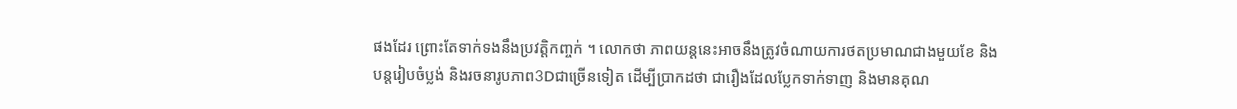ផងដែរ ព្រោះតែទាក់ទងនឹងប្រវត្តិកញ្ចក់ ។ លោកថា ភាពយន្តនេះអាចនឹងត្រូវចំណាយការថតប្រមាណជាងមួយខែ និងបន្តរៀបចំប្លង់ និងរចនារូបភាព3Dជាច្រើនទៀត ដើម្បីប្រាកដថា ជារឿងដែលប្លែកទាក់ទាញ និងមានគុណ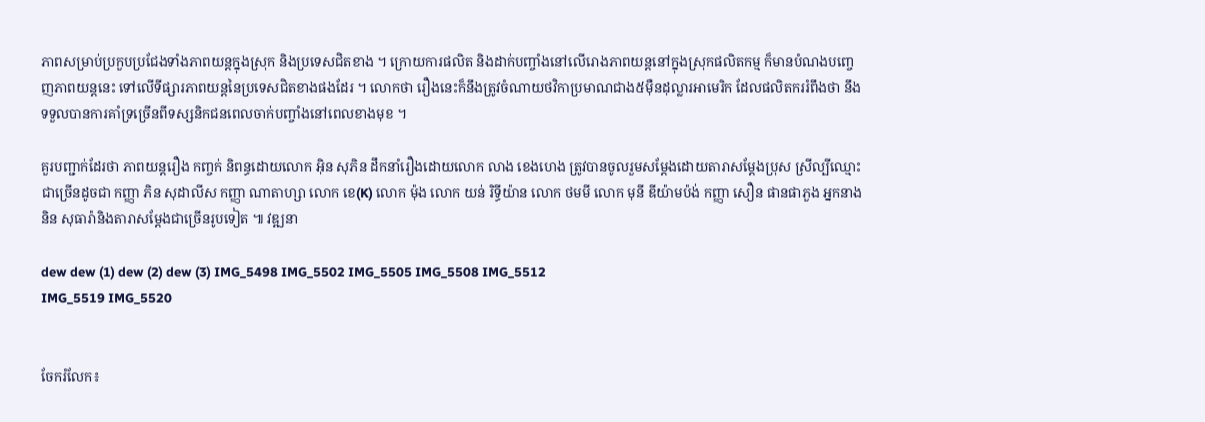ភាពសម្រាប់ប្រកួបប្រជែងទាំងភាពយន្តក្នុងស្រុក និងប្រទេសជិតខាង ។ ក្រោយការផលិត និងដាក់បញ្ចាំងនៅលើរោងភាពយន្តនៅក្នុងស្រុកផលិតកម្ម ក៏មានបំណងបញ្ចេញភាពយន្តនេះ ទៅលើទីផ្សារភាពយន្តនៃប្រទេសជិតខាងផងដែរ ។ លោកថា រឿងនេះក៏នឹងត្រូវចំណាយថវិកាប្រមាណជាង៥ម៉ឺនដុល្លារអាមេរិក ដែលផលិតកររំពឹងថា នឹងទទួលបានការគាំទ្រច្រើនពីទស្សនិកជនពេលចាក់បញ្ចាំងនៅពេលខាងមុខ ។

គួរបញ្ជាក់ដែរថា ភាពយន្តរឿង កញ្ចក់ និពន្ធដោយលោក អ៊ិន សុភិន ដឹកនាំរឿងដោយលោក លាង ខេងហេង ត្រូវបានចូលរួមសម្តែងដោយតារាសម្តែងប្រុស ស្រីល្បីឈ្មោះជាច្រើនដូចជា កញ្ញា ភិន សុដាលីស កញ្ញា ណាតាហ្សា លោក ខេ(K) លោក ម៉ុង លោក យន់ រិទ្ធីយ៉ាន លោក ថមមី លោក មុនី ឌីយ៉ាមប៉ង់ កញ្ញា សឿន ផានផាភួង អ្នកនាង និន សុធារ៉ានិងតារាសម្តែងជាច្រើនរូបទៀត ៕ វឌ្ឍនា

dew dew (1) dew (2) dew (3) IMG_5498 IMG_5502 IMG_5505 IMG_5508 IMG_5512
IMG_5519 IMG_5520


ចែករំលែក៖